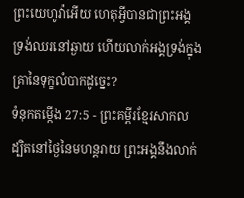ព្រះយេហូវ៉ាអើយ ហេតុអ្វីបានជាព្រះអង្គទ្រង់ឈរនៅឆ្ងាយ ហើយលាក់អង្គទ្រង់ក្នុងគ្រានៃទុក្ខលំបាកដូច្នេះ?
ទំនុកតម្កើង 27:5 - ព្រះគម្ពីរខ្មែរសាកល ដ្បិតនៅថ្ងៃនៃមហន្តរាយ ព្រះអង្គនឹងលាក់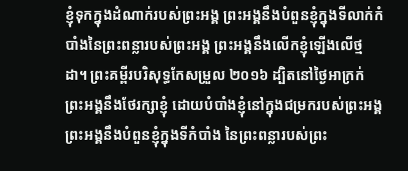ខ្ញុំទុកក្នុងដំណាក់របស់ព្រះអង្គ ព្រះអង្គនឹងបំពួនខ្ញុំក្នុងទីលាក់កំបាំងនៃព្រះពន្លារបស់ព្រះអង្គ ព្រះអង្គនឹងលើកខ្ញុំឡើងលើថ្មដា។ ព្រះគម្ពីរបរិសុទ្ធកែសម្រួល ២០១៦ ដ្បិតនៅថ្ងៃអាក្រក់ ព្រះអង្គនឹងថែរក្សាខ្ញុំ ដោយបំបាំងខ្ញុំនៅក្នុងជម្រករបស់ព្រះអង្គ ព្រះអង្គនឹងបំពួនខ្ញុំក្នុងទីកំបាំង នៃព្រះពន្លារបស់ព្រះ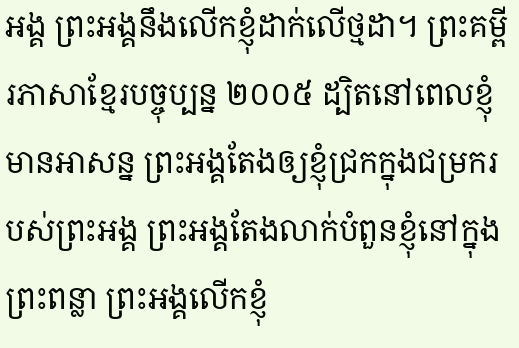អង្គ ព្រះអង្គនឹងលើកខ្ញុំដាក់លើថ្មដា។ ព្រះគម្ពីរភាសាខ្មែរបច្ចុប្បន្ន ២០០៥ ដ្បិតនៅពេលខ្ញុំមានអាសន្ន ព្រះអង្គតែងឲ្យខ្ញុំជ្រកក្នុងជម្រករបស់ព្រះអង្គ ព្រះអង្គតែងលាក់បំពួនខ្ញុំនៅក្នុងព្រះពន្លា ព្រះអង្គលើកខ្ញុំ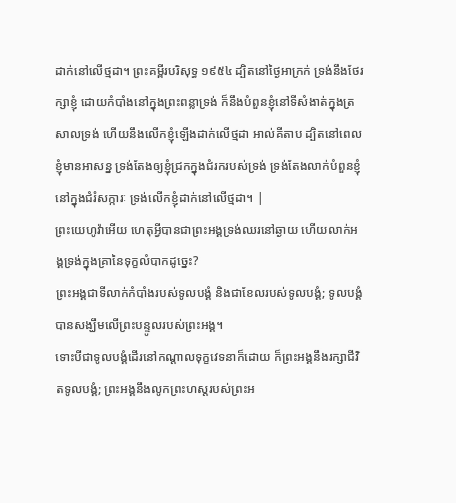ដាក់នៅលើថ្មដា។ ព្រះគម្ពីរបរិសុទ្ធ ១៩៥៤ ដ្បិតនៅថ្ងៃអាក្រក់ ទ្រង់នឹងថែរក្សាខ្ញុំ ដោយកំបាំងនៅក្នុងព្រះពន្លាទ្រង់ ក៏នឹងបំពួនខ្ញុំនៅទីសំងាត់ក្នុងត្រសាលទ្រង់ ហើយនឹងលើកខ្ញុំឡើងដាក់លើថ្មដា អាល់គីតាប ដ្បិតនៅពេលខ្ញុំមានអាសន្ន ទ្រង់តែងឲ្យខ្ញុំជ្រកក្នុងជំរករបស់ទ្រង់ ទ្រង់តែងលាក់បំពួនខ្ញុំនៅក្នុងជំរំសក្ការៈ ទ្រង់លើកខ្ញុំដាក់នៅលើថ្មដា។ |
ព្រះយេហូវ៉ាអើយ ហេតុអ្វីបានជាព្រះអង្គទ្រង់ឈរនៅឆ្ងាយ ហើយលាក់អង្គទ្រង់ក្នុងគ្រានៃទុក្ខលំបាកដូច្នេះ?
ព្រះអង្គជាទីលាក់កំបាំងរបស់ទូលបង្គំ និងជាខែលរបស់ទូលបង្គំ; ទូលបង្គំបានសង្ឃឹមលើព្រះបន្ទូលរបស់ព្រះអង្គ។
ទោះបីជាទូលបង្គំដើរនៅកណ្ដាលទុក្ខវេទនាក៏ដោយ ក៏ព្រះអង្គនឹងរក្សាជីវិតទូលបង្គំ; ព្រះអង្គនឹងលូកព្រះហស្តរបស់ព្រះអ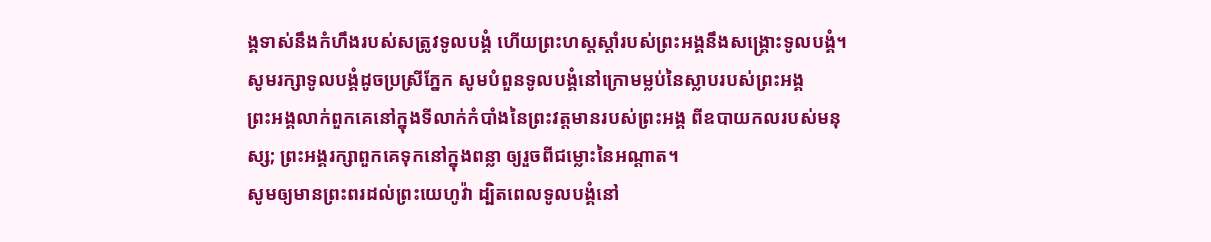ង្គទាស់នឹងកំហឹងរបស់សត្រូវទូលបង្គំ ហើយព្រះហស្តស្ដាំរបស់ព្រះអង្គនឹងសង្គ្រោះទូលបង្គំ។
សូមរក្សាទូលបង្គំដូចប្រស្រីភ្នែក សូមបំពួនទូលបង្គំនៅក្រោមម្លប់នៃស្លាបរបស់ព្រះអង្គ
ព្រះអង្គលាក់ពួកគេនៅក្នុងទីលាក់កំបាំងនៃព្រះវត្តមានរបស់ព្រះអង្គ ពីឧបាយកលរបស់មនុស្ស; ព្រះអង្គរក្សាពួកគេទុកនៅក្នុងពន្លា ឲ្យរួចពីជម្លោះនៃអណ្ដាត។
សូមឲ្យមានព្រះពរដល់ព្រះយេហូវ៉ា ដ្បិតពេលទូលបង្គំនៅ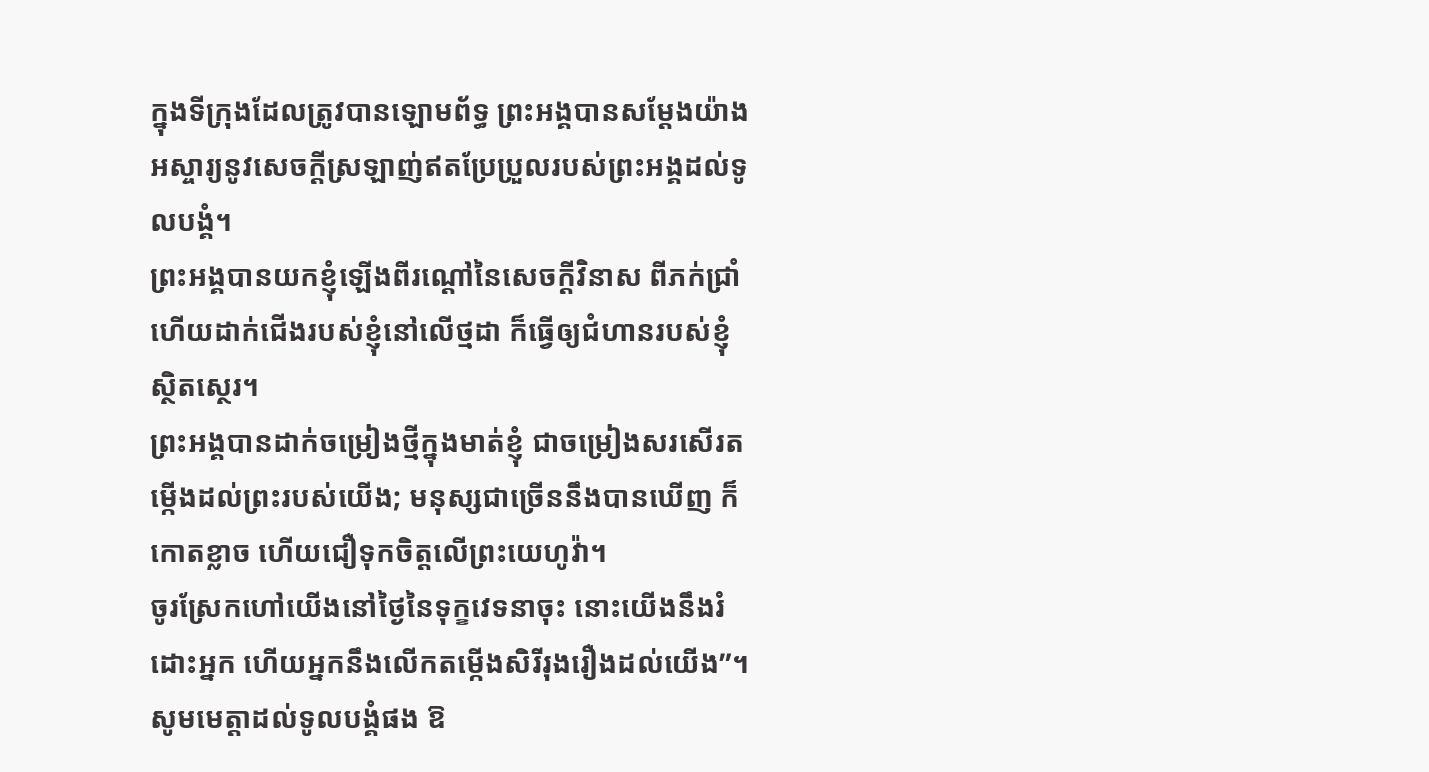ក្នុងទីក្រុងដែលត្រូវបានឡោមព័ទ្ធ ព្រះអង្គបានសម្ដែងយ៉ាងអស្ចារ្យនូវសេចក្ដីស្រឡាញ់ឥតប្រែប្រួលរបស់ព្រះអង្គដល់ទូលបង្គំ។
ព្រះអង្គបានយកខ្ញុំឡើងពីរណ្ដៅនៃសេចក្ដីវិនាស ពីភក់ជ្រាំ ហើយដាក់ជើងរបស់ខ្ញុំនៅលើថ្មដា ក៏ធ្វើឲ្យជំហានរបស់ខ្ញុំស្ថិតស្ថេរ។
ព្រះអង្គបានដាក់ចម្រៀងថ្មីក្នុងមាត់ខ្ញុំ ជាចម្រៀងសរសើរតម្កើងដល់ព្រះរបស់យើង; មនុស្សជាច្រើននឹងបានឃើញ ក៏កោតខ្លាច ហើយជឿទុកចិត្តលើព្រះយេហូវ៉ា។
ចូរស្រែកហៅយើងនៅថ្ងៃនៃទុក្ខវេទនាចុះ នោះយើងនឹងរំដោះអ្នក ហើយអ្នកនឹងលើកតម្កើងសិរីរុងរឿងដល់យើង”។
សូមមេត្តាដល់ទូលបង្គំផង ឱ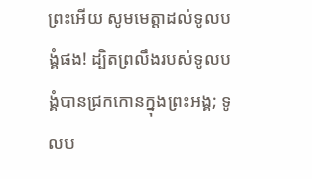ព្រះអើយ សូមមេត្តាដល់ទូលបង្គំផង! ដ្បិតព្រលឹងរបស់ទូលបង្គំបានជ្រកកោនក្នុងព្រះអង្គ; ទូលប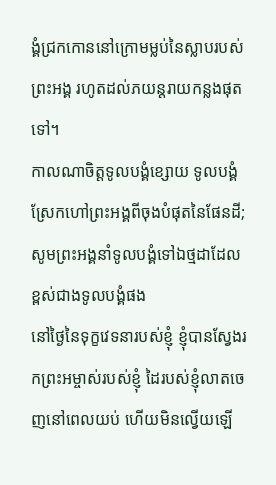ង្គំជ្រកកោននៅក្រោមម្លប់នៃស្លាបរបស់ព្រះអង្គ រហូតដល់ភយន្តរាយកន្លងផុតទៅ។
កាលណាចិត្តទូលបង្គំខ្សោយ ទូលបង្គំស្រែកហៅព្រះអង្គពីចុងបំផុតនៃផែនដី; សូមព្រះអង្គនាំទូលបង្គំទៅឯថ្មដាដែលខ្ពស់ជាងទូលបង្គំផង
នៅថ្ងៃនៃទុក្ខវេទនារបស់ខ្ញុំ ខ្ញុំបានស្វែងរកព្រះអម្ចាស់របស់ខ្ញុំ ដៃរបស់ខ្ញុំលាតចេញនៅពេលយប់ ហើយមិនល្វើយឡើ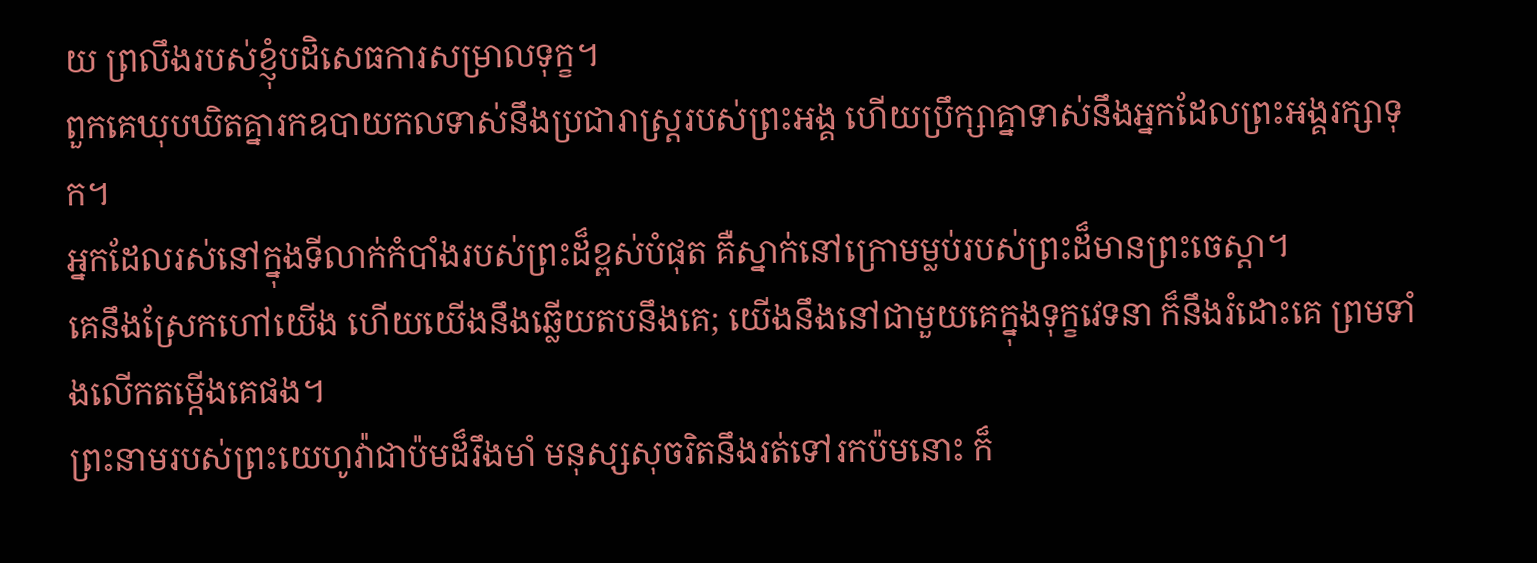យ ព្រលឹងរបស់ខ្ញុំបដិសេធការសម្រាលទុក្ខ។
ពួកគេឃុបឃិតគ្នារកឧបាយកលទាស់នឹងប្រជារាស្ត្ររបស់ព្រះអង្គ ហើយប្រឹក្សាគ្នាទាស់នឹងអ្នកដែលព្រះអង្គរក្សាទុក។
អ្នកដែលរស់នៅក្នុងទីលាក់កំបាំងរបស់ព្រះដ៏ខ្ពស់បំផុត គឺស្នាក់នៅក្រោមម្លប់របស់ព្រះដ៏មានព្រះចេស្ដា។
គេនឹងស្រែកហៅយើង ហើយយើងនឹងឆ្លើយតបនឹងគេ; យើងនឹងនៅជាមួយគេក្នុងទុក្ខវេទនា ក៏នឹងរំដោះគេ ព្រមទាំងលើកតម្កើងគេផង។
ព្រះនាមរបស់ព្រះយេហូវ៉ាជាប៉មដ៏រឹងមាំ មនុស្សសុចរិតនឹងរត់ទៅរកប៉មនោះ ក៏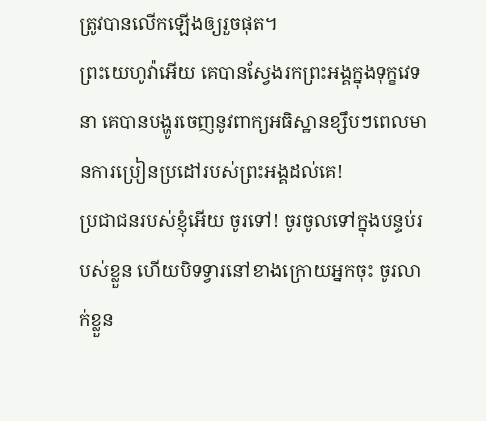ត្រូវបានលើកឡើងឲ្យរួចផុត។
ព្រះយេហូវ៉ាអើយ គេបានស្វែងរកព្រះអង្គក្នុងទុក្ខវេទនា គេបានបង្ហូរចេញនូវពាក្យអធិស្ឋានខ្សឹបៗពេលមានការប្រៀនប្រដៅរបស់ព្រះអង្គដល់គេ!
ប្រជាជនរបស់ខ្ញុំអើយ ចូរទៅ! ចូរចូលទៅក្នុងបន្ទប់របស់ខ្លួន ហើយបិទទ្វារនៅខាងក្រោយអ្នកចុះ ចូរលាក់ខ្លួន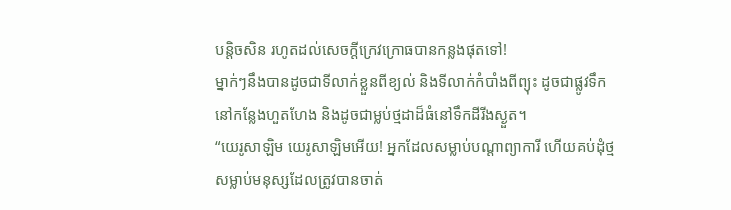បន្តិចសិន រហូតដល់សេចក្ដីក្រេវក្រោធបានកន្លងផុតទៅ!
ម្នាក់ៗនឹងបានដូចជាទីលាក់ខ្លួនពីខ្យល់ និងទីលាក់កំបាំងពីព្យុះ ដូចជាផ្លូវទឹកនៅកន្លែងហួតហែង និងដូចជាម្លប់ថ្មដាដ៏ធំនៅទឹកដីរីងស្ងួត។
“យេរូសាឡិម យេរូសាឡិមអើយ! អ្នកដែលសម្លាប់បណ្ដាព្យាការី ហើយគប់ដុំថ្មសម្លាប់មនុស្សដែលត្រូវបានចាត់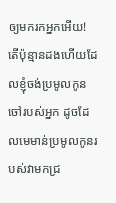ឲ្យមករកអ្នកអើយ! តើប៉ុន្មានដងហើយដែលខ្ញុំចង់ប្រមូលកូនចៅរបស់អ្នក ដូចដែលមេមាន់ប្រមូលកូនរបស់វាមកជ្រ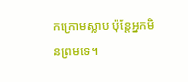កក្រោមស្លាប ប៉ុន្តែអ្នកមិនព្រមទេ។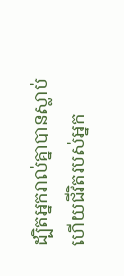ដ្បិតអ្នករាល់គ្នាបានស្លាប់ ហើយជីវិតរបស់អ្នក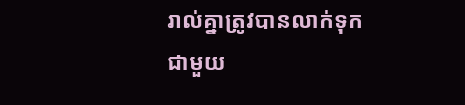រាល់គ្នាត្រូវបានលាក់ទុកជាមួយ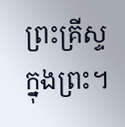ព្រះគ្រីស្ទក្នុងព្រះ។